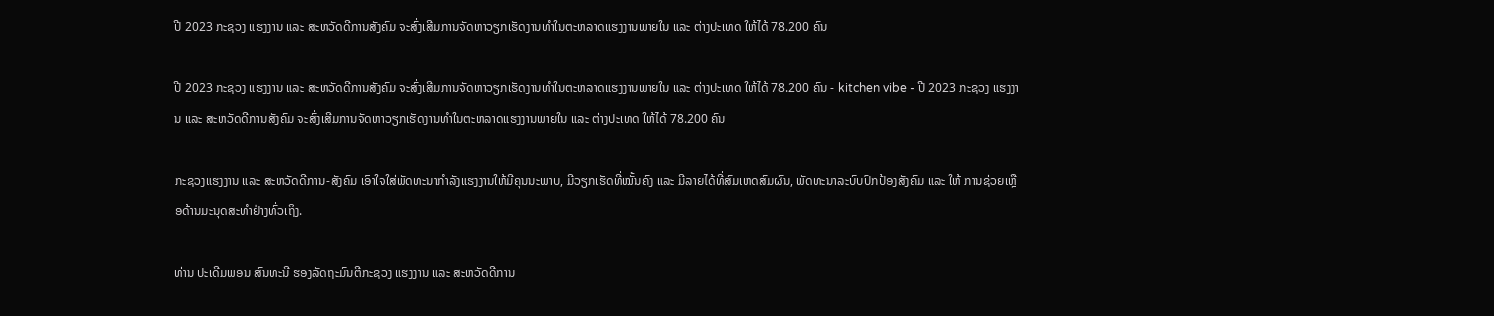ປີ 2023 ກະຊວງ ແຮງງານ ແລະ ສະຫວັດດີການສັງຄົມ ຈະສົ່ງເສີມການຈັດຫາວຽກເຮັດງານທໍາໃນຕະຫລາດແຮງງານພາຍໃນ ແລະ ຕ່າງປະເທດ ໃຫ້ໄດ້ 78.200 ຄົນ

ປີ 2023 ກະຊວງ ແຮງງານ ແລະ ສະຫວັດດີການສັງຄົມ ຈະສົ່ງເສີມການຈັດຫາວຽກເຮັດງານທໍາໃນຕະຫລາດແຮງງານພາຍໃນ ແລະ ຕ່າງປະເທດ ໃຫ້ໄດ້ 78.200 ຄົນ - kitchen vibe - ປີ 2023 ກະຊວງ ແຮງງານ ແລະ ສະຫວັດດີການສັງຄົມ ຈະສົ່ງເສີມການຈັດຫາວຽກເຮັດງານທໍາໃນຕະຫລາດແຮງງານພາຍໃນ ແລະ ຕ່າງປະເທດ ໃຫ້ໄດ້ 78.200 ຄົນ

ກະຊວງແຮງງານ ແລະ ສະຫວັດດີການ-ສັງຄົມ ເອົາໃຈໃສ່ພັດທະນາກຳລັງແຮງງານໃຫ້ມີຄຸນນະພາບ, ມີວຽກເຮັດທີ່ໝັ້ນຄົງ ແລະ ມີລາຍໄດ້ທີ່ສົມເຫດສົມຜົນ, ພັດທະນາລະບົບປົກປ້ອງສັງຄົມ ແລະ ໃຫ້ ການຊ່ວຍເຫຼືອດ້ານມະນຸດສະທຳຢ່າງທົ່ວເຖິງ.

ທ່ານ ປະເດີມພອນ ສົນທະນີ ຮອງລັດຖະມົນຕີກະຊວງ ແຮງງານ ແລະ ສະຫວັດດີການ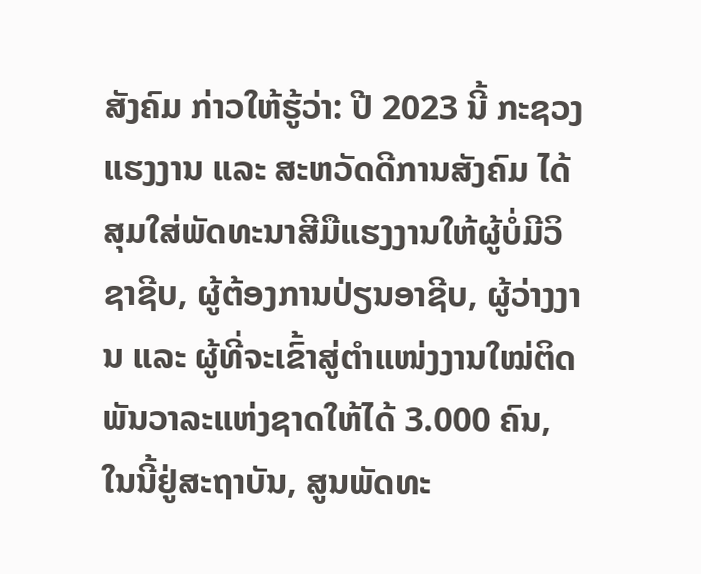ສັງຄົມ ກ່າວໃຫ້ຮູ້ວ່າ: ປີ 2023 ນີ້ ກະຊວງ ແຮງງານ ແລະ ສະຫວັດດີການສັງຄົມ ໄດ້ສຸມໃສ່ພັດທະນາສີມືແຮງງານໃຫ້ຜູ້ບໍ່ມີວິຊາຊີບ, ຜູ້ຕ້ອງການປ່ຽນອາຊີບ, ຜູ້ວ່າງງານ ແລະ ຜູ້ທີ່ຈະເຂົ້າສູ່ຕໍາແໜ່ງງານໃໝ່ຕິດພັນວາລະແຫ່ງຊາດໃຫ້ໄດ້ 3.000 ຄົນ, ໃນນີ້ຢູ່ສະຖາບັນ, ສູນພັດທະ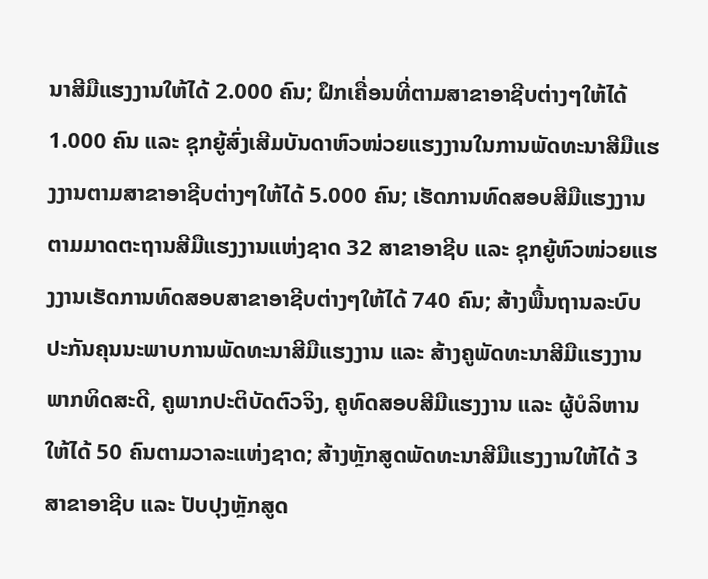ນາສີມືແຮງງານໃຫ້ໄດ້ 2.000 ຄົນ; ຝຶກເຄື່ອນທີ່ຕາມສາຂາອາຊີບຕ່າງໆໃຫ້ໄດ້ 1.000 ຄົນ ແລະ ຊຸກຍູ້ສົ່ງເສີມບັນດາຫົວໜ່ວຍແຮງງານໃນການພັດທະນາສີມືແຮງງານຕາມສາຂາອາຊີບຕ່າງໆໃຫ້ໄດ້ 5.000 ຄົນ; ເຮັດການທົດສອບສີມືແຮງງານຕາມມາດຕະຖານສີມືແຮງງານແຫ່ງຊາດ 32 ສາຂາອາຊີບ ແລະ ຊຸກຍູ້ຫົວໜ່ວຍແຮງງານເຮັດການທົດສອບສາຂາອາຊີບຕ່າງໆໃຫ້ໄດ້ 740 ຄົນ; ສ້າງພື້ນຖານລະບົບປະກັນຄຸນນະພາບການພັດທະນາສີມືແຮງງານ ແລະ ສ້າງຄູພັດທະນາສີມືແຮງງານພາກທິດສະດີ, ຄູພາກປະຕິບັດຕົວຈິງ, ຄູທົດສອບສີມືແຮງງານ ແລະ ຜູ້ບໍລິຫານໃຫ້ໄດ້ 50 ຄົນຕາມວາລະແຫ່ງຊາດ; ສ້າງຫຼັກສູດພັດທະນາສີມືແຮງງານໃຫ້ໄດ້ 3 ສາຂາອາຊີບ ແລະ ປັບປຸງຫຼັກສູດ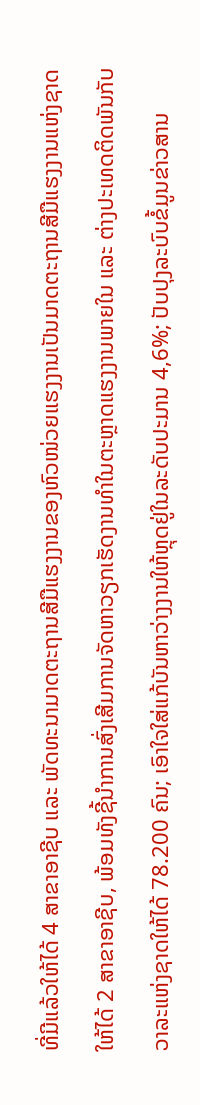ທີ່ມີແລ້ວໃຫ້ໄດ້ 4 ສາຂາອາຊີບ ແລະ ພັດທະນາມາດຕະຖານສີມືແຮງງານຂອງຫົວໜ່ວຍແຮງງານເປັນມາດຕະຖານສີມືແຮງງານແຫ່ງຊາດໃຫ້ໄດ້ 2 ສາຂາອາຊີບ, ພ້ອມທັງຊີ້ນຳການສົ່ງເສີມການຈັດຫາວຽກເຮັດງານທໍາໃນຕະຫຼາດແຮງງານພາຍໃນ ແລະ ຕ່າງປະເທດຕິດພັນກັບວາລະແຫ່ງຊາດໃຫ້ໄດ້ 78.200 ຄົນ; ເອົາໃຈໃສ່ແກ້ບັນຫາວ່າງງານໃຫ້ຫຼຸດຢູ່ໃນລະດັບປະມານ 4,6%; ປັບປຸງລະບົບຂໍ້ມູນຂ່າວສານ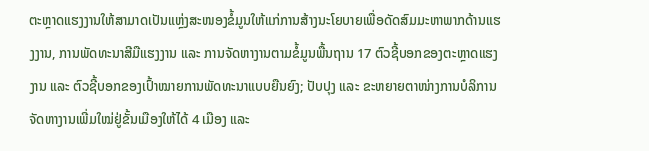ຕະຫຼາດແຮງງານໃຫ້ສາມາດເປັນແຫຼ່ງສະໜອງຂໍ້ມູນໃຫ້ແກ່ການສ້າງນະໂຍບາຍເພື່ອດັດສົມມະຫາພາກດ້ານແຮງງານ, ການພັດທະນາສີມືແຮງງານ ແລະ ການຈັດຫາງານຕາມຂໍ້ມູນພື້ນຖານ 17 ຕົວຊີ້ບອກຂອງຕະຫຼາດແຮງງານ ແລະ ຕົວຊີ້ບອກຂອງເປົ້າໝາຍການພັດທະນາແບບຍືນຍົງ; ປັບປຸງ ແລະ ຂະຫຍາຍຕາໜ່າງການບໍລິການຈັດຫາງານເພີ່ມໃໝ່ຢູ່ຂັ້ນເມືອງໃຫ້ໄດ້ 4 ເມືອງ ແລະ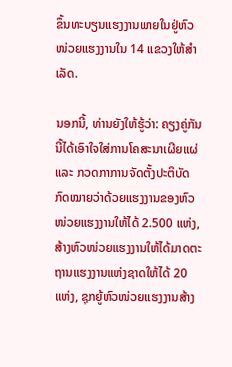ຂຶ້ນທະບຽນແຮງງານພາຍໃນຢູ່ຫົວໜ່ວຍແຮງງານໃນ 14 ແຂວງໃຫ້ສໍາເລັດ.

ນອກນີ້, ທ່ານຍັງໃຫ້ຮູ້ວ່າ: ຄຽງຄູ່ກັນນີ້ໄດ້ເອົາໃຈໃສ່ການໂຄສະນາເຜີຍແຜ່ ແລະ ກວດກາການຈັດຕັ້ງປະຕິບັດກົດໝາຍວ່າດ້ວຍແຮງງານຂອງຫົວໜ່ວຍແຮງງານໃຫ້ໄດ້ 2.500 ແຫ່ງ, ສ້າງຫົວໜ່ວຍແຮງງານໃຫ້ໄດ້ມາດຕະຖານແຮງງານແຫ່ງຊາດໃຫ້ໄດ້ 20 ແຫ່ງ, ຊຸກຍູ້ຫົວໜ່ວຍແຮງງານສ້າງ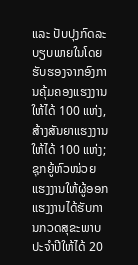ແລະ ປັບປຸງກົດລະບຽບພາຍໃນໂດຍຮັບຮອງຈາກອົງການຄຸ້ມຄອງແຮງງານໃຫ້ໄດ້ 100 ແຫ່ງ, ສ້າງສັນຍາແຮງງານໃຫ້ໄດ້ 100 ແຫ່ງ; ຊຸກຍູ້ຫົວໜ່ວຍແຮງງານໃຫ້ຜູ້ອອກແຮງງານໄດ້ຮັບການກວດສຸຂະພາບປະຈໍາປີໃຫ້ໄດ້ 20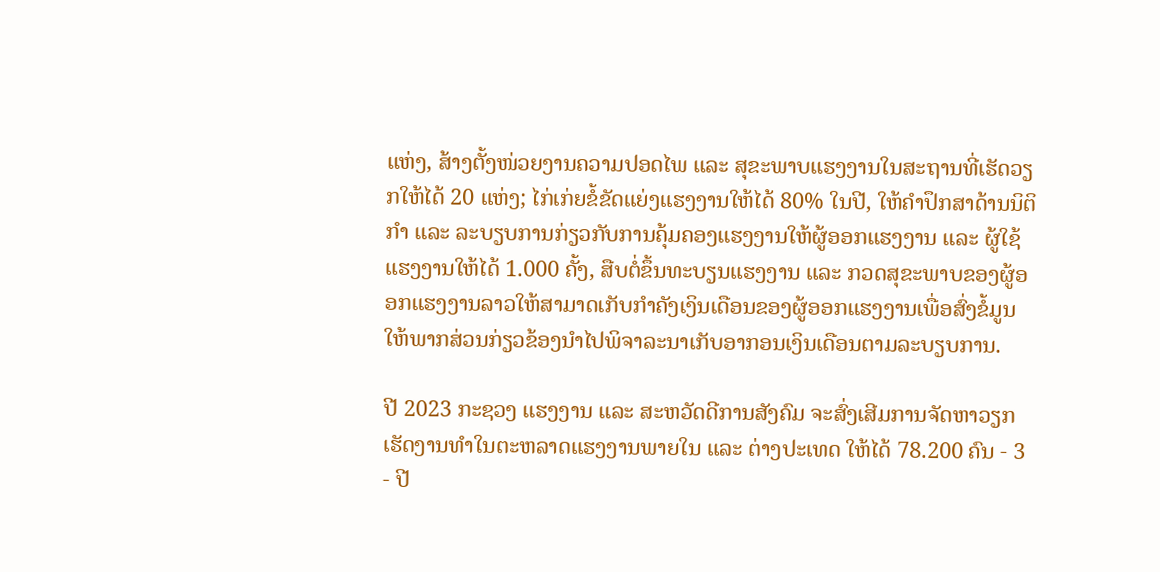ແຫ່ງ, ສ້າງຕັ້ງໜ່ວຍງານຄວາມປອດໄພ ແລະ ສຸຂະພາບແຮງງານໃນສະຖານທີ່ເຮັດວຽກໃຫ້ໄດ້ 20 ແຫ່ງ; ໄກ່ເກ່ຍຂໍ້ຂັດແຍ່ງແຮງງານໃຫ້ໄດ້ 80% ໃນປີ, ໃຫ້ຄໍາປຶກສາດ້ານນິຕິກໍາ ແລະ ລະບຽບການກ່ຽວກັບການຄຸ້ມຄອງແຮງງານໃຫ້ຜູ້ອອກແຮງງານ ແລະ ຜູ້ໃຊ້ແຮງງານໃຫ້ໄດ້ 1.000 ຄັ້ງ, ສືບຕໍ່ຂຶ້ນທະບຽນແຮງງານ ແລະ ກວດສຸຂະພາບຂອງຜູ້ອອກແຮງງານລາວໃຫ້ສາມາດເກັບກຳຄັງເງິນເດືອນຂອງຜູ້ອອກແຮງງານເພື່ອສົ່ງຂໍ້ມູນໃຫ້ພາກສ່ວນກ່ຽວຂ້ອງນຳໄປພິຈາລະນາເກັບອາກອນເງິນເດືອນຕາມລະບຽບການ.

ປີ 2023 ກະຊວງ ແຮງງານ ແລະ ສະຫວັດດີການສັງຄົມ ຈະສົ່ງເສີມການຈັດຫາວຽກເຮັດງານທໍາໃນຕະຫລາດແຮງງານພາຍໃນ ແລະ ຕ່າງປະເທດ ໃຫ້ໄດ້ 78.200 ຄົນ - 3 - ປີ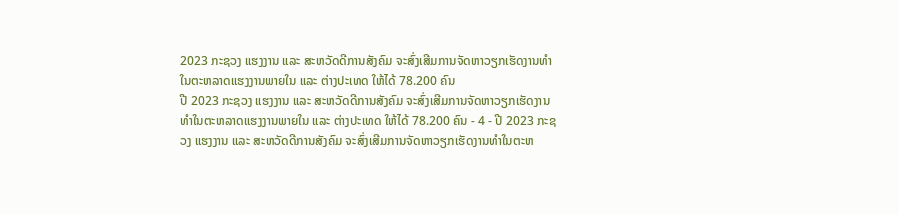2023 ກະຊວງ ແຮງງານ ແລະ ສະຫວັດດີການສັງຄົມ ຈະສົ່ງເສີມການຈັດຫາວຽກເຮັດງານທໍາໃນຕະຫລາດແຮງງານພາຍໃນ ແລະ ຕ່າງປະເທດ ໃຫ້ໄດ້ 78.200 ຄົນ
ປີ 2023 ກະຊວງ ແຮງງານ ແລະ ສະຫວັດດີການສັງຄົມ ຈະສົ່ງເສີມການຈັດຫາວຽກເຮັດງານທໍາໃນຕະຫລາດແຮງງານພາຍໃນ ແລະ ຕ່າງປະເທດ ໃຫ້ໄດ້ 78.200 ຄົນ - 4 - ປີ 2023 ກະຊວງ ແຮງງານ ແລະ ສະຫວັດດີການສັງຄົມ ຈະສົ່ງເສີມການຈັດຫາວຽກເຮັດງານທໍາໃນຕະຫ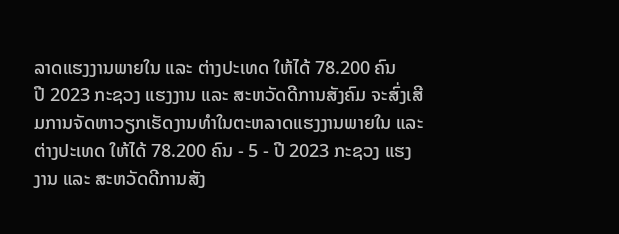ລາດແຮງງານພາຍໃນ ແລະ ຕ່າງປະເທດ ໃຫ້ໄດ້ 78.200 ຄົນ
ປີ 2023 ກະຊວງ ແຮງງານ ແລະ ສະຫວັດດີການສັງຄົມ ຈະສົ່ງເສີມການຈັດຫາວຽກເຮັດງານທໍາໃນຕະຫລາດແຮງງານພາຍໃນ ແລະ ຕ່າງປະເທດ ໃຫ້ໄດ້ 78.200 ຄົນ - 5 - ປີ 2023 ກະຊວງ ແຮງງານ ແລະ ສະຫວັດດີການສັງ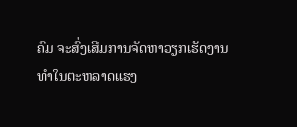ຄົມ ຈະສົ່ງເສີມການຈັດຫາວຽກເຮັດງານທໍາໃນຕະຫລາດແຮງ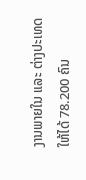ງານພາຍໃນ ແລະ ຕ່າງປະເທດ ໃຫ້ໄດ້ 78.200 ຄົນ